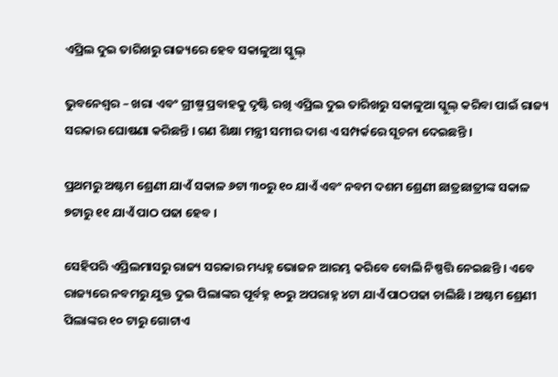ଏପ୍ରିଲ ଦୁଇ ତାରିଖରୁ ରାଜ୍ୟରେ ହେବ ସକାଳୁଆ ସ୍କୁଲ୍‌

ଭୁବନେଶ୍ୱର – ଖରା ଏବଂ ଗ୍ରୀଷ୍ମ ପ୍ରବାହକୁ ଦୃଷ୍ଟି ରଖି ଏପ୍ରିଲ ଦୁଇ ତାରିଖରୁ ସକାଳୁଆ ସ୍କୁଲ୍‌ କରିବା ପାଇଁ ରାଜ୍ୟ ସରକାର ଘୋଷଣା କରିଛନ୍ତି । ଗଣ ଶିକ୍ଷା ମନ୍ତ୍ରୀ ସମୀର ଦାଶ ଏ ସମ୍ପର୍କରେ ସୂଚନା ଦେଇଛନ୍ତି ।

ପ୍ରଥମରୁ ଅଷ୍ଟମ ଶ୍ରେଣୀ ଯାଏଁ ସକାଳ ୬ଟା ୩୦ରୁ ୧୦ ଯାଏଁ ଏବଂ ନବମ ଦଶମ ଶ୍ରେଣୀ ଛାତ୍ରଛାତ୍ରୀଙ୍କ ସକାଳ ୭ଟାରୁ ୧୧ ଯାଏଁ ପାଠ ପଢା ହେବ ।

ସେହିପରି ଏପ୍ରିଲମାସରୁ ରାଜ୍ୟ ସରକାର ମଧ୍ୟହ୍ନ ଭୋଜନ ଆରମ୍ଭ କରିବେ ବୋଲି ନିଷ୍ପତ୍ତି ନେଇଛନ୍ତି । ଏବେ ରାଜ୍ୟରେ ନବମରୁ ଯୁକ୍ତ ଦୁଇ ପିଲାଙ୍କର ପୂର୍ବହ୍ନ ୧୦ରୁ ଅପରାହ୍ନ ୪ଟା ଯାଏଁ ପାଠପଢା ଚାଲିଛି । ଅଷ୍ଟମ ଶ୍ରେଣୀ ପିଲାଙ୍କର ୧୦ ଟାରୁ ଗୋଟାଏ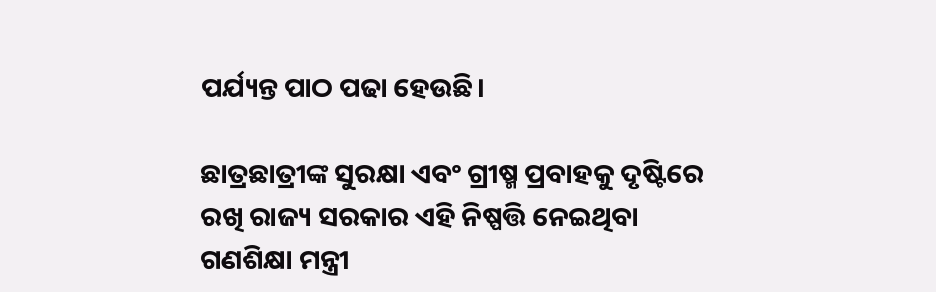ପର୍ଯ୍ୟନ୍ତ ପାଠ ପଢା ହେଉଛି।

ଛାତ୍ରଛାତ୍ରୀଙ୍କ ସୁରକ୍ଷା ଏବଂ ଗ୍ରୀଷ୍ମ ପ୍ରବାହକୁ ଦୃଷ୍ଟିରେ ରଖି ରାଜ୍ୟ ସରକାର ଏହି ନିଷ୍ପତ୍ତି ନେଇଥିବା ଗଣଶିକ୍ଷା ମନ୍ତ୍ରୀ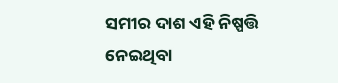ସମୀର ଦାଶ ଏହି ନିଷ୍ପତ୍ତି ନେଇଥିବା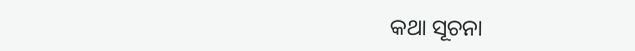କଥା ସୂଚନା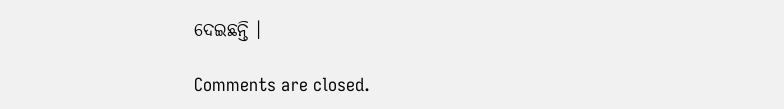ଦେଇଛନ୍ତି ।

Comments are closed.